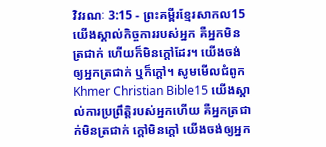វិវរណៈ 3:15 - ព្រះគម្ពីរខ្មែរសាកល15 យើងស្គាល់កិច្ចការរបស់អ្នក គឺអ្នកមិនត្រជាក់ ហើយក៏មិនក្ដៅដែរ។ យើងចង់ឲ្យអ្នកត្រជាក់ ឬក៏ក្ដៅ។ សូមមើលជំពូកKhmer Christian Bible15 យើងស្គាល់ការប្រព្រឹត្ដិរបស់អ្នកហើយ គឺអ្នកត្រជាក់មិនត្រជាក់ ក្ដៅមិនក្ដៅ យើងចង់ឲ្យអ្នក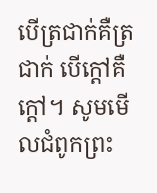បើត្រជាក់គឺត្រជាក់ បើក្ដៅគឺក្ដៅ។ សូមមើលជំពូកព្រះ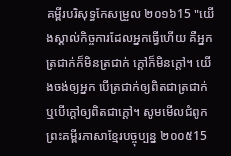គម្ពីរបរិសុទ្ធកែសម្រួល ២០១៦15 "យើងស្គាល់កិច្ចការដែលអ្នកធ្វើហើយ គឺអ្នកត្រជាក់ក៏មិនត្រជាក់ ក្តៅក៏មិនក្តៅ។ យើងចង់ឲ្យអ្នក បើត្រជាក់ឲ្យពិតជាត្រជាក់ ឬបើក្តៅឲ្យពិតជាក្តៅ។ សូមមើលជំពូកព្រះគម្ពីរភាសាខ្មែរបច្ចុប្បន្ន ២០០៥15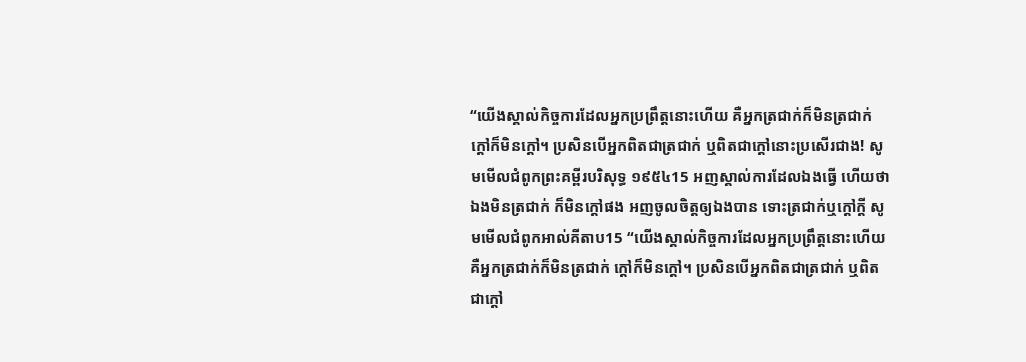“យើងស្គាល់កិច្ចការដែលអ្នកប្រព្រឹត្តនោះហើយ គឺអ្នកត្រជាក់ក៏មិនត្រជាក់ ក្ដៅក៏មិនក្ដៅ។ ប្រសិនបើអ្នកពិតជាត្រជាក់ ឬពិតជាក្ដៅនោះប្រសើរជាង! សូមមើលជំពូកព្រះគម្ពីរបរិសុទ្ធ ១៩៥៤15 អញស្គាល់ការដែលឯងធ្វើ ហើយថា ឯងមិនត្រជាក់ ក៏មិនក្តៅផង អញចូលចិត្តឲ្យឯងបាន ទោះត្រជាក់ឬក្តៅក្តី សូមមើលជំពូកអាល់គីតាប15 “យើងស្គាល់កិច្ចការដែលអ្នកប្រព្រឹត្ដនោះហើយ គឺអ្នកត្រជាក់ក៏មិនត្រជាក់ ក្ដៅក៏មិនក្ដៅ។ ប្រសិនបើអ្នកពិតជាត្រជាក់ ឬពិតជាក្ដៅ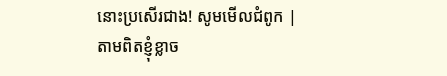នោះប្រសើរជាង! សូមមើលជំពូក |
តាមពិតខ្ញុំខ្លាច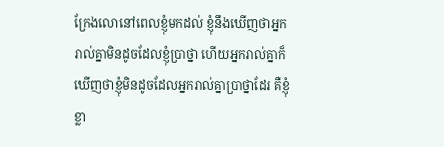ក្រែងលោនៅពេលខ្ញុំមកដល់ ខ្ញុំនឹងឃើញថាអ្នករាល់គ្នាមិនដូចដែលខ្ញុំប្រាថ្នា ហើយអ្នករាល់គ្នាក៏ឃើញថាខ្ញុំមិនដូចដែលអ្នករាល់គ្នាប្រាថ្នាដែរ គឺខ្ញុំខ្លា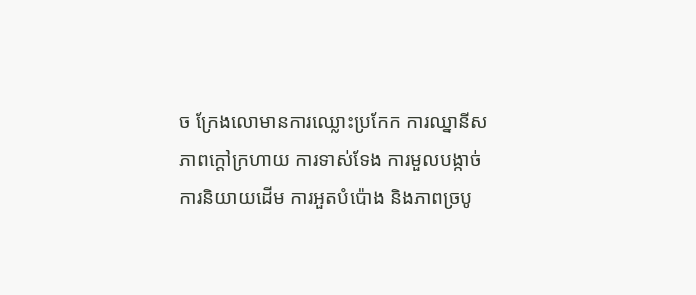ច ក្រែងលោមានការឈ្លោះប្រកែក ការឈ្នានីស ភាពក្ដៅក្រហាយ ការទាស់ទែង ការមួលបង្កាច់ ការនិយាយដើម ការអួតបំប៉ោង និងភាពច្របូ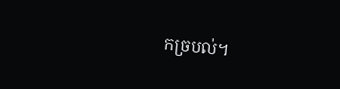កច្របល់។